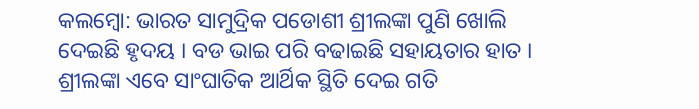କଲମ୍ବୋ: ଭାରତ ସାମୁଦ୍ରିକ ପଡୋଶୀ ଶ୍ରୀଲଙ୍କା ପୁଣି ଖୋଲି ଦେଇଛି ହୃଦୟ । ବଡ ଭାଇ ପରି ବଢାଇଛି ସହାୟତାର ହାତ । ଶ୍ରୀଲଙ୍କା ଏବେ ସାଂଘାତିକ ଆର୍ଥିକ ସ୍ଥିତି ଦେଇ ଗତି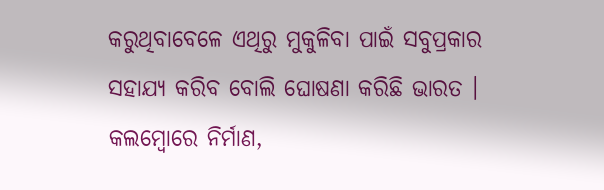କରୁଥିବାବେଳେ ଏଥିରୁ ମୁକୁଳିବା ପାଇଁ ସବୁପ୍ରକାର ସହାଯ୍ୟ କରିବ ବୋଲି ଘୋଷଣା କରିଛି ଭାରତ । କଲମ୍ବୋରେ ନିର୍ମାଣ,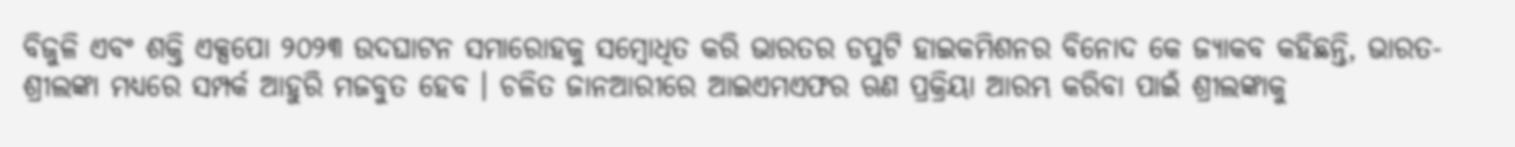ବିଜୁଳି ଏବଂ ଶକ୍ତି ଏକ୍ସପୋ ୨୦୨୩ ଉଦଘାଟନ ସମାରୋହକୁ ସମ୍ବୋଧିତ କରି ଭାରତର ଡପୁଟି ହାଇକମିଶନର ବିନୋଦ କେ ଜ୍ୟାକବ କହିଛନ୍ତି, ଭାରତ-ଶ୍ରୀଲଙ୍କା ମଧ୍ୟରେ ସମ୍ପର୍କ ଆହୁରି ମଜବୁତ ହେବ । ଚଳିତ ଜାନଆରୀରେ ଆଇଏମଏଫର ଋଣ ପ୍ରକ୍ରିୟା ଆରମ୍ଭ କରିବା ପାଇଁ ଶ୍ରୀଲଙ୍କାକୁ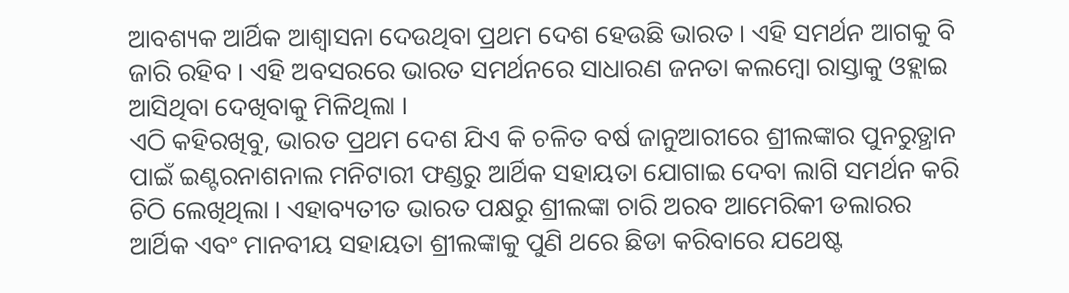ଆବଶ୍ୟକ ଆର୍ଥିକ ଆଶ୍ୱାସନା ଦେଉଥିବା ପ୍ରଥମ ଦେଶ ହେଉଛି ଭାରତ । ଏହି ସମର୍ଥନ ଆଗକୁ ବି ଜାରି ରହିବ । ଏହି ଅବସରରେ ଭାରତ ସମର୍ଥନରେ ସାଧାରଣ ଜନତା କଲମ୍ବୋ ରାସ୍ତାକୁ ଓହ୍ଲାଇ ଆସିଥିବା ଦେଖିବାକୁ ମିଳିଥିଲା ।
ଏଠି କହିରଖିବୁ, ଭାରତ ପ୍ରଥମ ଦେଶ ଯିଏ କି ଚଳିତ ବର୍ଷ ଜାନୁଆରୀରେ ଶ୍ରୀଲଙ୍କାର ପୁନରୁତ୍ଥାନ ପାଇଁ ଇଣ୍ଟରନାଶନାଲ ମନିଟାରୀ ଫଣ୍ଡରୁ ଆର୍ଥିକ ସହାୟତା ଯୋଗାଇ ଦେବା ଲାଗି ସମର୍ଥନ କରି ଚିଠି ଲେଖିଥିଲା । ଏହାବ୍ୟତୀତ ଭାରତ ପକ୍ଷରୁ ଶ୍ରୀଲଙ୍କା ଚାରି ଅରବ ଆମେରିକୀ ଡଲାରର ଆର୍ଥିକ ଏବଂ ମାନବୀୟ ସହାୟତା ଶ୍ରୀଲଙ୍କାକୁ ପୁଣି ଥରେ ଛିଡା କରିବାରେ ଯଥେଷ୍ଟ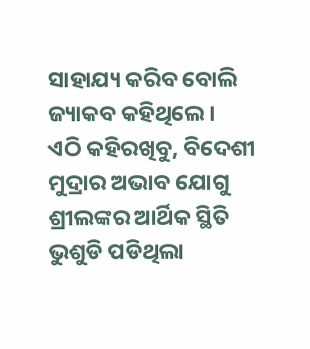ସାହାଯ୍ୟ କରିବ ବୋଲି ଜ୍ୟାକବ କହିଥିଲେ ।
ଏଠି କହିରଖିବୁ, ବିଦେଶୀ ମୁଦ୍ରାର ଅଭାବ ଯୋଗୁ ଶ୍ରୀଲଙ୍କର ଆର୍ଥିକ ସ୍ଥିତି ଭୁଶୁଡି ପଡିଥିଲା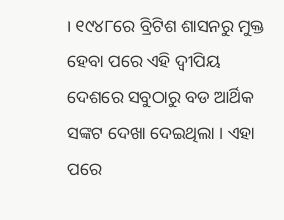। ୧୯୪୮ରେ ବ୍ରିଟିଶ ଶାସନରୁ ମୁକ୍ତ ହେବା ପରେ ଏହି ଦ୍ୱୀପିୟ ଦେଶରେ ସବୁଠାରୁ ବଡ ଆର୍ଥିକ ସଙ୍କଟ ଦେଖା ଦେଇଥିଲା । ଏହା ପରେ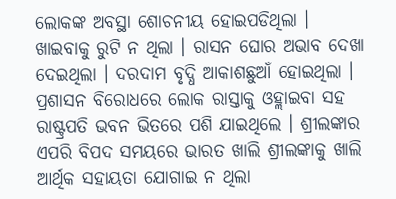ଲୋକଙ୍କ ଅବସ୍ଥା ଶୋଚନୀୟ ହୋଇପଡିଥିଲା । ଖାଇବାକୁ ରୁଟି ନ ଥିଲା । ରାସନ ଘୋର ଅଭାବ ଦେଖା ଦେଇଥିଲା । ଦରଦାମ ବୃଦ୍ଧି ଆକାଶଛୁଆଁ ହୋଇଥିଲା । ପ୍ରଶାସନ ବିରୋଧରେ ଲୋକ ରାସ୍ତାକୁ ଓହ୍ଲାଇବା ସହ ରାଷ୍ଟ୍ରପତି ଭବନ ଭିତରେ ପଶି ଯାଇଥିଲେ । ଶ୍ରୀଲଙ୍କାର ଏପରି ବିପଦ ସମୟରେ ଭାରତ ଖାଲି ଶ୍ରୀଲଙ୍କାକୁ ଖାଲି ଆର୍ଥିକ ସହାୟତା ଯୋଗାଇ ନ ଥିଲା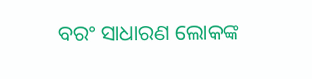ବରଂ ସାଧାରଣ ଲୋକଙ୍କ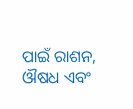ପାଇଁ ରାଶନ, ଔଷଧ ଏବଂ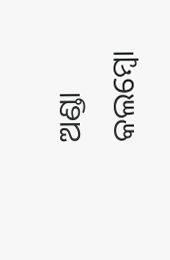ଅଣ୍ଡା କଲମ୍ବୋ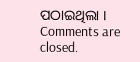ପଠାଇଥିଲା ।
Comments are closed.